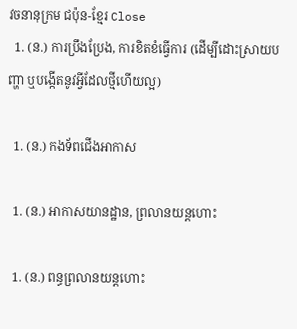វចនានុក្រម ជប៉ុន-ខ្មែរ Close
  1. (ន.) ការប្រឹងប្រែង, ការខិតខំធ្វើការ (ដើម្បីដោះស្រាយបញ្ហា ឬបង្កើតនូវអ្វីដែលថ្មីហើយល្អ)

  1. (ន.) កងទ័ពជើងអាកាស

  1. (ន.) អាកាសយានដ្ឋាន, ព្រលានយន្តហោះ

  1. (ន.) ពន្ធព្រលានយន្តហោះ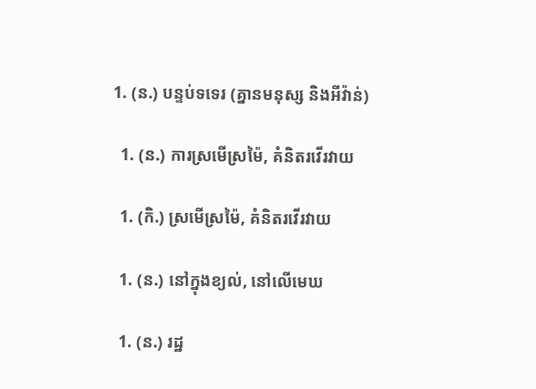1. (ន.) បន្ទប់ទទេរ (គ្នានមនុស្ស និងអីវ៉ាន់)

  1. (ន.) ការស្រមើស្រម៉ៃ, គំនិតរវើរវាយ

  1. (កិ.) ស្រមើស្រម៉ៃ, គំនិតរវើរវាយ

  1. (ន.) នៅក្នុងខ្យល់, នៅលើមេឃ

  1. (ន.) រដ្ឋ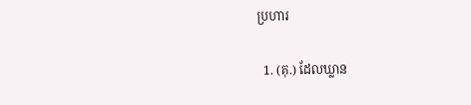ប្រហារ

  1. (គុ.) ដែលឃ្លាន